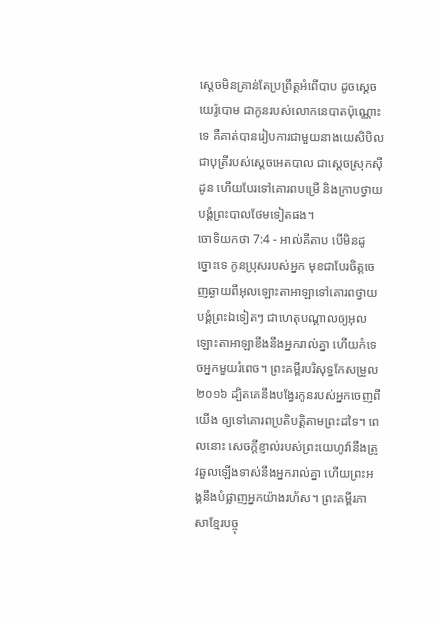ស្តេចមិនគ្រាន់តែប្រព្រឹត្តអំពើបាប ដូចស្តេចយេរ៉ូបោម ជាកូនរបស់លោកនេបាតប៉ុណ្ណោះទេ គឺគាត់បានរៀបការជាមួយនាងយេសិបិល ជាបុត្រីរបស់ស្តេចអេតបាល ជាស្តេចស្រុកស៊ីដូន ហើយបែរទៅគោរពបម្រើ និងក្រាបថ្វាយបង្គំព្រះបាលថែមទៀតផង។
ចោទិយកថា 7:4 - អាល់គីតាប បើមិនដូច្នោះទេ កូនប្រុសរបស់អ្នក មុខជាបែរចិត្តចេញឆ្ងាយពីអុលឡោះតាអាឡាទៅគោរពថ្វាយបង្គំព្រះឯទៀតៗ ជាហេតុបណ្តាលឲ្យអុលឡោះតាអាឡាខឹងនឹងអ្នករាល់គ្នា ហើយកំទេចអ្នកមួយរំពេច។ ព្រះគម្ពីរបរិសុទ្ធកែសម្រួល ២០១៦ ដ្បិតគេនឹងបង្វែរកូនរបស់អ្នកចេញពីយើង ឲ្យទៅគោរពប្រតិបត្តិតាមព្រះដទៃ។ ពេលនោះ សេចក្ដីខ្ញាល់របស់ព្រះយេហូវ៉ានឹងត្រូវឆួលឡើងទាស់នឹងអ្នករាល់គ្នា ហើយព្រះអង្គនឹងបំផ្លាញអ្នកយ៉ាងរហ័ស។ ព្រះគម្ពីរភាសាខ្មែរបច្ចុ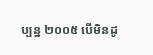ប្បន្ន ២០០៥ បើមិនដូ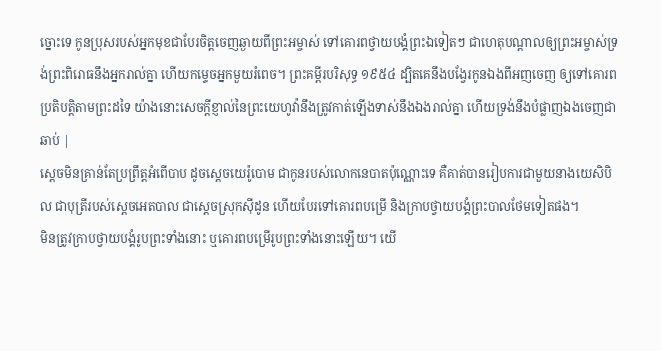ច្នោះទេ កូនប្រុសរបស់អ្នកមុខជាបែរចិត្តចេញឆ្ងាយពីព្រះអម្ចាស់ ទៅគោរពថ្វាយបង្គំព្រះឯទៀតៗ ជាហេតុបណ្ដាលឲ្យព្រះអម្ចាស់ទ្រង់ព្រះពិរោធនឹងអ្នករាល់គ្នា ហើយកម្ទេចអ្នកមួយរំពេច។ ព្រះគម្ពីរបរិសុទ្ធ ១៩៥៤ ដ្បិតគេនឹងបង្វែរកូនឯងពីអញចេញ ឲ្យទៅគោរពប្រតិបត្តិតាមព្រះដទៃ យ៉ាងនោះសេចក្ដីខ្ញាល់នៃព្រះយេហូវ៉ានឹងត្រូវកាត់ឡើងទាស់នឹងឯងរាល់គ្នា ហើយទ្រង់នឹងបំផ្លាញឯងចេញជាឆាប់ |
ស្តេចមិនគ្រាន់តែប្រព្រឹត្តអំពើបាប ដូចស្តេចយេរ៉ូបោម ជាកូនរបស់លោកនេបាតប៉ុណ្ណោះទេ គឺគាត់បានរៀបការជាមួយនាងយេសិបិល ជាបុត្រីរបស់ស្តេចអេតបាល ជាស្តេចស្រុកស៊ីដូន ហើយបែរទៅគោរពបម្រើ និងក្រាបថ្វាយបង្គំព្រះបាលថែមទៀតផង។
មិនត្រូវក្រាបថ្វាយបង្គំរូបព្រះទាំងនោះ ឬគោរពបម្រើរូបព្រះទាំងនោះឡើយ។ យើ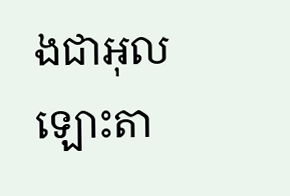ងជាអុលឡោះតា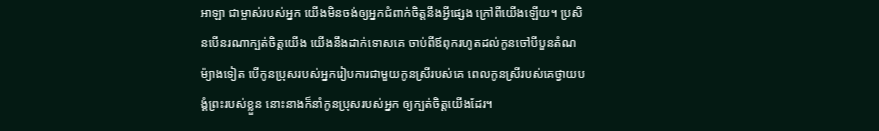អាឡា ជាម្ចាស់របស់អ្នក យើងមិនចង់ឲ្យអ្នកជំពាក់ចិត្តនឹងអ្វីផ្សេង ក្រៅពីយើងឡើយ។ ប្រសិនបើនរណាក្បត់ចិត្តយើង យើងនឹងដាក់ទោសគេ ចាប់ពីឪពុករហូតដល់កូនចៅបីបួនតំណ
ម៉្យាងទៀត បើកូនប្រុសរបស់អ្នករៀបការជាមួយកូនស្រីរបស់គេ ពេលកូនស្រីរបស់គេថ្វាយបង្គំព្រះរបស់ខ្លួន នោះនាងក៏នាំកូនប្រុសរបស់អ្នក ឲ្យក្បត់ចិត្តយើងដែរ។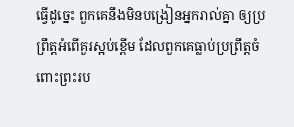ធ្វើដូច្នេះ ពួកគេនឹងមិនបង្រៀនអ្នករាល់គ្នា ឲ្យប្រព្រឹត្តអំពើគួរស្អប់ខ្ពើម ដែលពួកគេធ្លាប់ប្រព្រឹត្តចំពោះព្រះរប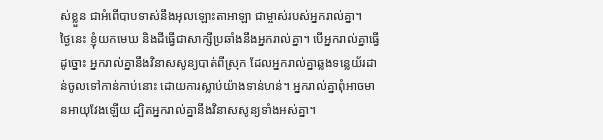ស់ខ្លួន ជាអំពើបាបទាស់នឹងអុលឡោះតាអាឡា ជាម្ចាស់របស់អ្នករាល់គ្នា។
ថ្ងៃនេះ ខ្ញុំយកមេឃ និងដីធ្វើជាសាក្សីប្រឆាំងនឹងអ្នករាល់គ្នា។ បើអ្នករាល់គ្នាធ្វើដូច្នោះ អ្នករាល់គ្នានឹងវិនាសសូន្យបាត់ពីស្រុក ដែលអ្នករាល់គ្នាឆ្លងទន្លេយ័រដាន់ចូលទៅកាន់កាប់នោះ ដោយការស្លាប់យ៉ាងទាន់ហន់។ អ្នករាល់គ្នាពុំអាចមានអាយុវែងឡើយ ដ្បិតអ្នករាល់គ្នានឹងវិនាសសូន្យទាំងអស់គ្នា។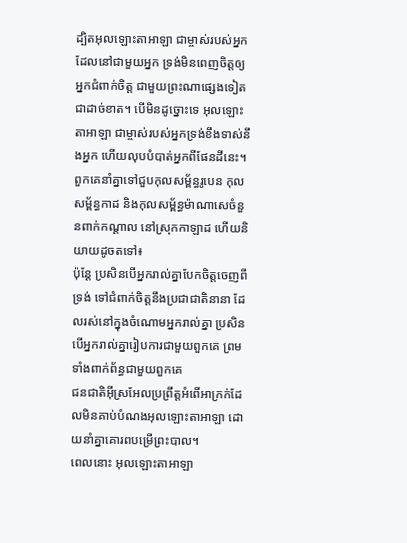ដ្បិតអុលឡោះតាអាឡា ជាម្ចាស់របស់អ្នក ដែលនៅជាមួយអ្នក ទ្រង់មិនពេញចិត្តឲ្យអ្នកជំពាក់ចិត្ត ជាមួយព្រះណាផ្សេងទៀតជាដាច់ខាត។ បើមិនដូច្នោះទេ អុលឡោះតាអាឡា ជាម្ចាស់របស់អ្នកទ្រង់ខឹងទាស់នឹងអ្នក ហើយលុបបំបាត់អ្នកពីផែនដីនេះ។
ពួកគេនាំគ្នាទៅជួបកុលសម្ព័ន្ធរូបេន កុលសម្ព័ន្ធកាដ និងកុលសម្ព័ន្ធម៉ាណាសេចំនួនពាក់កណ្តាល នៅស្រុកកាឡាដ ហើយនិយាយដូចតទៅ៖
ប៉ុន្តែ ប្រសិនបើអ្នករាល់គ្នាបែកចិត្តចេញពីទ្រង់ ទៅជំពាក់ចិត្តនឹងប្រជាជាតិនានា ដែលរស់នៅក្នុងចំណោមអ្នករាល់គ្នា ប្រសិនបើអ្នករាល់គ្នារៀបការជាមួយពួកគេ ព្រមទាំងពាក់ព័ន្ធជាមួយពួកគេ
ជនជាតិអ៊ីស្រអែលប្រព្រឹត្តអំពើអាក្រក់ដែលមិនគាប់បំណងអុលឡោះតាអាឡា ដោយនាំគ្នាគោរពបម្រើព្រះបាល។
ពេលនោះ អុលឡោះតាអាឡា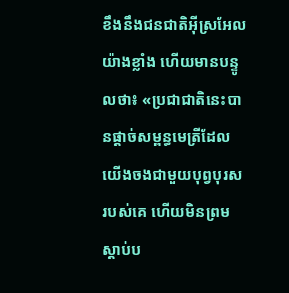ខឹងនឹងជនជាតិអ៊ីស្រអែលយ៉ាងខ្លាំង ហើយមានបន្ទូលថា៖ «ប្រជាជាតិនេះបានផ្តាច់សម្ពន្ធមេត្រីដែលយើងចងជាមួយបុព្វបុរសរបស់គេ ហើយមិនព្រមស្តាប់ប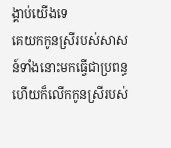ង្គាប់យើងទេ
គេយកកូនស្រីរបស់សាសន៍ទាំងនោះមកធ្វើជាប្រពន្ធ ហើយក៏លើកកូនស្រីរបស់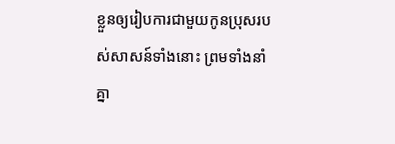ខ្លួនឲ្យរៀបការជាមួយកូនប្រុសរបស់សាសន៍ទាំងនោះ ព្រមទាំងនាំគ្នា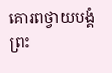គោរពថ្វាយបង្គំព្រះ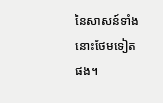នៃសាសន៍ទាំងនោះថែមទៀតផង។